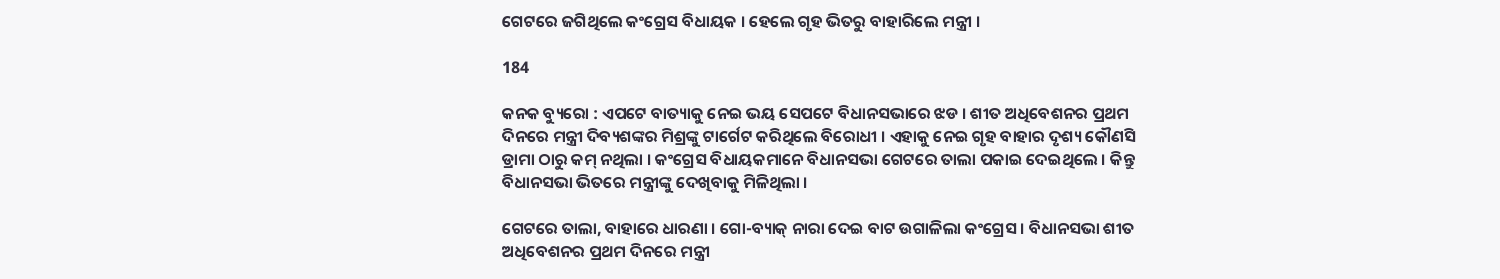ଗେଟରେ ଜଗିଥିଲେ କଂଗ୍ରେସ ବିଧାୟକ । ହେଲେ ଗୃହ ଭିତରୁ ବାହାରିଲେ ମନ୍ତ୍ରୀ ।

184

କନକ ବ୍ୟୁରୋ : ଏପଟେ ବାତ୍ୟାକୁ ନେଇ ଭୟ ସେପଟେ ବିଧାନସଭାରେ ଝଡ । ଶୀତ ଅଧିବେଶନର ପ୍ରଥମ ଦିନରେ ମନ୍ତ୍ରୀ ଦିବ୍ୟଶଙ୍କର ମିଶ୍ରଙ୍କୁ ଟାର୍ଗେଟ କରିଥିଲେ ବିରୋଧୀ । ଏହାକୁ ନେଇ ଗୃହ ବାହାର ଦୃଶ୍ୟ କୌଣସି ଡ୍ରାମା ଠାରୁ କମ୍ ନଥିଲା । କଂଗ୍ରେସ ବିଧାୟକମାନେ ବିଧାନସଭା ଗେଟରେ ତାଲା ପକାଇ ଦେଇଥିଲେ । କିନ୍ତୁ ବିଧାନସଭା ଭିତରେ ମନ୍ତ୍ରୀଙ୍କୁ ଦେଖିବାକୁ ମିଳିଥିଲା ।

ଗେଟରେ ତାଲା, ବାହାରେ ଧାରଣା । ଗୋ-ବ୍ୟାକ୍ ନାରା ଦେଇ ବାଟ ଉଗାଳିଲା କଂଗ୍ରେସ । ବିଧାନସଭା ଶୀତ ଅଧିବେଶନର ପ୍ରଥମ ଦିନରେ ମନ୍ତ୍ରୀ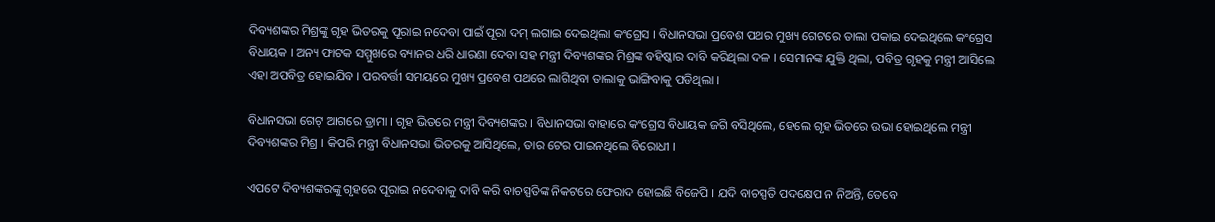ଦିବ୍ୟଶଙ୍କର ମିଶ୍ରଙ୍କୁ ଗୃହ ଭିତରକୁ ପୂରାଇ ନଦେବା ପାଇଁ ପୂରା ଦମ୍ ଲଗାଇ ଦେଇଥିଲା କଂଗ୍ରେସ । ବିଧାନସଭା ପ୍ରବେଶ ପଥର ମୁଖ୍ୟ ଗେଟରେ ତାଲା ପକାଇ ଦେଇଥିଲେ କଂଗ୍ରେସ ବିଧାୟକ । ଅନ୍ୟ ଫାଟକ ସମ୍ମୁଖରେ ବ୍ୟାନର ଧରି ଧାରଣା ଦେବା ସହ ମନ୍ତ୍ରୀ ଦିବ୍ୟଶଙ୍କର ମିଶ୍ରଙ୍କ ବହିଷ୍କାର ଦାବି କରିଥିଲା ଦଳ । ସେମାନଙ୍କ ଯୁକ୍ତି ଥିଲା, ପବିତ୍ର ଗୃହକୁ ମନ୍ତ୍ରୀ ଆସିଲେ ଏହା ଅପବିତ୍ର ହୋଇଯିବ । ପରବର୍ତ୍ତୀ ସମୟରେ ମୁଖ୍ୟ ପ୍ରବେଶ ପଥରେ ଲାଗିଥିବା ତାଲାକୁ ଭାଙ୍ଗିବାକୁ ପଡିଥିଲା ।

ବିଧାନସଭା ଗେଟ୍ ଆଗରେ ଡ୍ରାମା । ଗୃହ ଭିତରେ ମନ୍ତ୍ରୀ ଦିବ୍ୟଶଙ୍କର । ବିଧାନସଭା ବାହାରେ କଂଗ୍ରେସ ବିଧାୟକ ଜଗି ବସିଥିଲେ, ହେଲେ ଗୃହ ଭିତରେ ଉଭା ହୋଇଥିଲେ ମନ୍ତ୍ରୀ ଦିବ୍ୟଶଙ୍କର ମିଶ୍ର । କିପରି ମନ୍ତ୍ରୀ ବିଧାନସଭା ଭିତରକୁ ଆସିଥିଲେ, ତାର ଟେର ପାଇନଥିଲେ ବିରୋଧୀ ।

ଏପଟେ ଦିବ୍ୟଶଙ୍କରଙ୍କୁ ଗୃହରେ ପୂରାଇ ନଦେବାକୁ ଦାବି କରି ବାଚସ୍ପତିଙ୍କ ନିକଟରେ ଫେରାଦ ହୋଇଛି ବିଜେପି । ଯଦି ବାଚସ୍ପତି ପଦକ୍ଷେପ ନ ନିଅନ୍ତି, ତେବେ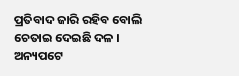ପ୍ରତିବାଦ ଜାରି ରହିବ ବୋଲି ଚେତାଇ ଦେଇଛି ଦଳ । ଅନ୍ୟପଟେ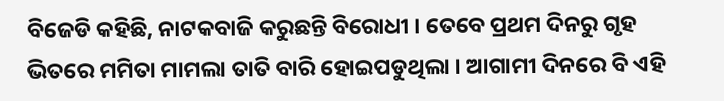ବିଜେଡି କହିଛି, ନାଟକବାଜି କରୁଛନ୍ତି ବିରୋଧୀ । ତେବେ ପ୍ରଥମ ଦିନରୁ ଗୃହ ଭିତରେ ମମିତା ମାମଲା ତାତି ବାରି ହୋଇପଡୁଥିଲା । ଆଗାମୀ ଦିନରେ ବି ଏହି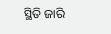ସ୍ଥିତି ଜାରି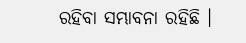ରହିବା ସମ୍ଭାବନା ରହିଛି ।